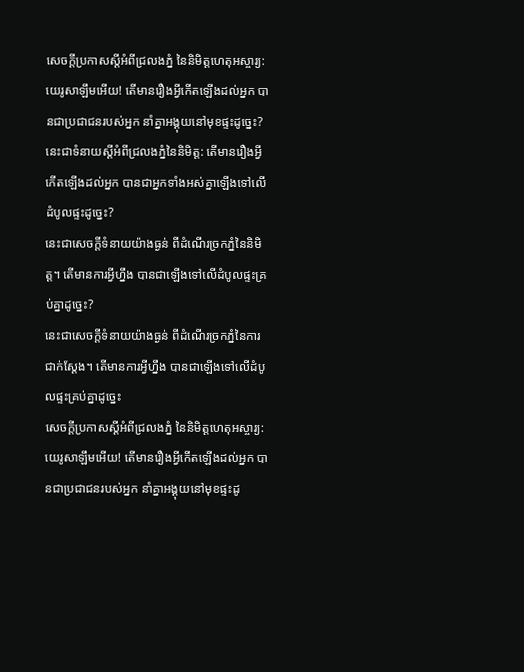សេចក្ដីប្រកាសស្ដីអំពីជ្រលងភ្នំ នៃនិមិត្តហេតុអស្ចារ្យ: យេរូសាឡឹមអើយ! តើមានរឿងអ្វីកើតឡើងដល់អ្នក បានជាប្រជាជនរបស់អ្នក នាំគ្នាអង្គុយនៅមុខផ្ទះដូច្នេះ?
នេះជាទំនាយស្ដីអំពីជ្រលងភ្នំនៃនិមិត្ត: តើមានរឿងអ្វីកើតឡើងដល់អ្នក បានជាអ្នកទាំងអស់គ្នាឡើងទៅលើដំបូលផ្ទះដូច្នេះ?
នេះជាសេចក្ដីទំនាយយ៉ាងធ្ងន់ ពីដំណើរច្រកភ្នំនៃនិមិត្ត។ តើមានការអ្វីហ្នឹង បានជាឡើងទៅលើដំបូលផ្ទះគ្រប់គ្នាដូច្នេះ?
នេះជាសេចក្ដីទំនាយយ៉ាងធ្ងន់ ពីដំណើរច្រកភ្នំនៃការជាក់ស្តែង។ តើមានការអ្វីហ្នឹង បានជាឡើងទៅលើដំបូលផ្ទះគ្រប់គ្នាដូច្នេះ
សេចក្ដីប្រកាសស្តីអំពីជ្រលងភ្នំ នៃនិមិត្តហេតុអស្ចារ្យ: យេរូសាឡឹមអើយ! តើមានរឿងអ្វីកើតឡើងដល់អ្នក បានជាប្រជាជនរបស់អ្នក នាំគ្នាអង្គុយនៅមុខផ្ទះដូ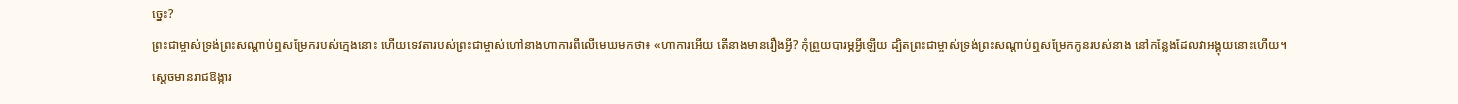ច្នេះ?
ព្រះជាម្ចាស់ទ្រង់ព្រះសណ្ដាប់ឮសម្រែករបស់ក្មេងនោះ ហើយទេវតារបស់ព្រះជាម្ចាស់ហៅនាងហាការពីលើមេឃមកថា៖ «ហាការអើយ តើនាងមានរឿងអ្វី? កុំព្រួយបារម្ភអ្វីឡើយ ដ្បិតព្រះជាម្ចាស់ទ្រង់ព្រះសណ្ដាប់ឮសម្រែកកូនរបស់នាង នៅកន្លែងដែលវាអង្គុយនោះហើយ។
ស្ដេចមានរាជឱង្ការ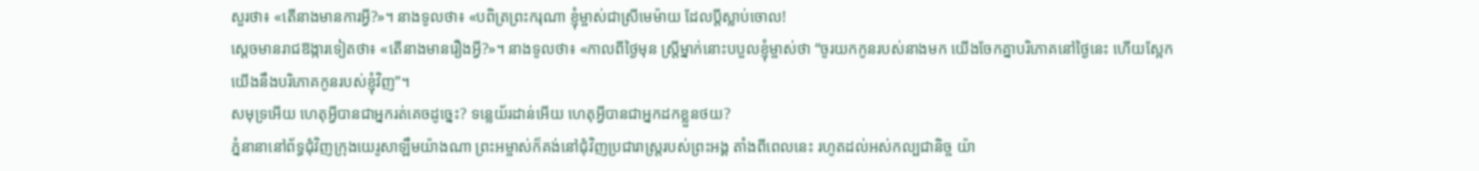សួរថា៖ «តើនាងមានការអ្វី?»។ នាងទូលថា៖ «បពិត្រព្រះករុណា ខ្ញុំម្ចាស់ជាស្រីមេម៉ាយ ដែលប្ដីស្លាប់ចោល!
ស្ដេចមានរាជឱង្ការទៀតថា៖ «តើនាងមានរឿងអ្វី?»។ នាងទូលថា៖ «កាលពីថ្ងៃមុន ស្ត្រីម្នាក់នោះបបួលខ្ញុំម្ចាស់ថា “ចូរយកកូនរបស់នាងមក យើងចែកគ្នាបរិភោគនៅថ្ងៃនេះ ហើយស្អែកយើងនឹងបរិភោគកូនរបស់ខ្ញុំវិញ”។
សមុទ្រអើយ ហេតុអ្វីបានជាអ្នករត់គេចដូច្នេះ? ទន្លេយ័រដាន់អើយ ហេតុអ្វីបានជាអ្នកដកខ្លួនថយ?
ភ្នំនានានៅព័ទ្ធជុំវិញក្រុងយេរូសាឡឹមយ៉ាងណា ព្រះអម្ចាស់ក៏គង់នៅជុំវិញប្រជារាស្ត្ររបស់ព្រះអង្គ តាំងពីពេលនេះ រហូតដល់អស់កល្បជានិច្ច យ៉ា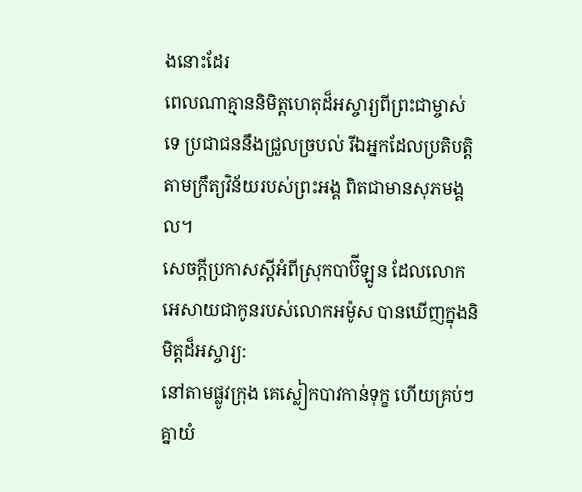ងនោះដែរ
ពេលណាគ្មាននិមិត្តហេតុដ៏អស្ចារ្យពីព្រះជាម្ចាស់ទេ ប្រជាជននឹងជ្រួលច្របល់ រីឯអ្នកដែលប្រតិបត្តិតាមក្រឹត្យវិន័យរបស់ព្រះអង្គ ពិតជាមានសុភមង្គល។
សេចក្ដីប្រកាសស្ដីអំពីស្រុកបាប៊ីឡូន ដែលលោកអេសាយជាកូនរបស់លោកអម៉ូស បានឃើញក្នុងនិមិត្តដ៏អស្ចារ្យ:
នៅតាមផ្លូវក្រុង គេស្លៀកបាវកាន់ទុក្ខ ហើយគ្រប់ៗគ្នាយំ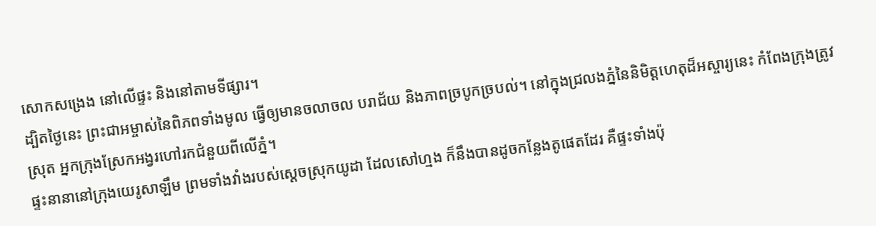សោកសង្រេង នៅលើផ្ទះ និងនៅតាមទីផ្សារ។
ដ្បិតថ្ងៃនេះ ព្រះជាអម្ចាស់នៃពិភពទាំងមូល ធ្វើឲ្យមានចលាចល បរាជ័យ និងភាពច្របូកច្របល់។ នៅក្នុងជ្រលងភ្នំនៃនិមិត្តហេតុដ៏អស្ចារ្យនេះ កំពែងក្រុងត្រូវស្រុត អ្នកក្រុងស្រែកអង្វរហៅរកជំនួយពីលើភ្នំ។
ផ្ទះនានានៅក្រុងយេរូសាឡឹម ព្រមទាំងវាំងរបស់ស្ដេចស្រុកយូដា ដែលសៅហ្មង ក៏នឹងបានដូចកន្លែងតូផេតដែរ គឺផ្ទះទាំងប៉ុ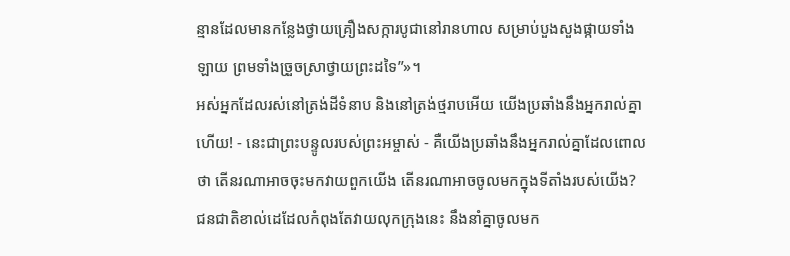ន្មានដែលមានកន្លែងថ្វាយគ្រឿងសក្ការបូជានៅរានហាល សម្រាប់បួងសួងផ្កាយទាំងឡាយ ព្រមទាំងច្រួចស្រាថ្វាយព្រះដទៃ”»។
អស់អ្នកដែលរស់នៅត្រង់ដីទំនាប និងនៅត្រង់ថ្មរាបអើយ យើងប្រឆាំងនឹងអ្នករាល់គ្នាហើយ! - នេះជាព្រះបន្ទូលរបស់ព្រះអម្ចាស់ - គឺយើងប្រឆាំងនឹងអ្នករាល់គ្នាដែលពោលថា តើនរណាអាចចុះមកវាយពួកយើង តើនរណាអាចចូលមកក្នុងទីតាំងរបស់យើង?
ជនជាតិខាល់ដេដែលកំពុងតែវាយលុកក្រុងនេះ នឹងនាំគ្នាចូលមក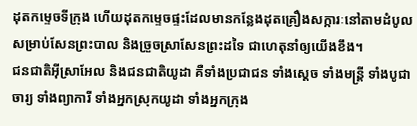ដុតកម្ទេចទីក្រុង ហើយដុតកម្ទេចផ្ទះដែលមានកន្លែងដុតគ្រឿងសក្ការៈនៅតាមដំបូល សម្រាប់សែនព្រះបាល និងច្រួចស្រាសែនព្រះដទៃ ជាហេតុនាំឲ្យយើងខឹង។
ជនជាតិអ៊ីស្រាអែល និងជនជាតិយូដា គឺទាំងប្រជាជន ទាំងស្ដេច ទាំងមន្ត្រី ទាំងបូជាចារ្យ ទាំងព្យាការី ទាំងអ្នកស្រុកយូដា ទាំងអ្នកក្រុង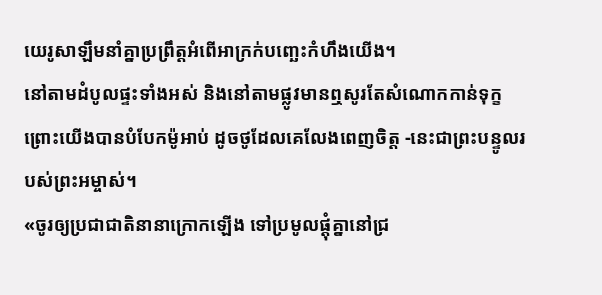យេរូសាឡឹមនាំគ្នាប្រព្រឹត្តអំពើអាក្រក់បញ្ឆេះកំហឹងយើង។
នៅតាមដំបូលផ្ទះទាំងអស់ និងនៅតាមផ្លូវមានឮសូរតែសំណោកកាន់ទុក្ខ ព្រោះយើងបានបំបែកម៉ូអាប់ ដូចថូដែលគេលែងពេញចិត្ត -នេះជាព្រះបន្ទូលរបស់ព្រះអម្ចាស់។
«ចូរឲ្យប្រជាជាតិនានាក្រោកឡើង ទៅប្រមូលផ្ដុំគ្នានៅជ្រ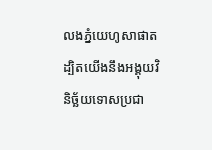លងភ្នំយេហូសាផាត ដ្បិតយើងនឹងអង្គុយវិនិច្ឆ័យទោសប្រជា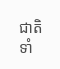ជាតិ ទាំ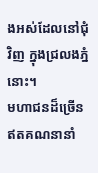ងអស់ដែលនៅជុំវិញ ក្នុងជ្រលងភ្នំនោះ។
មហាជនដ៏ច្រើនឥតគណនានាំ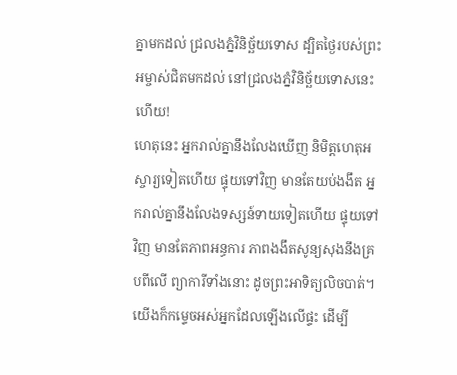គ្នាមកដល់ ជ្រលងភ្នំវិនិច្ឆ័យទោស ដ្បិតថ្ងៃរបស់ព្រះអម្ចាស់ជិតមកដល់ នៅជ្រលងភ្នំវិនិច្ឆ័យទោសនេះហើយ!
ហេតុនេះ អ្នករាល់គ្នានឹងលែងឃើញ និមិត្តហេតុអស្ចារ្យទៀតហើយ ផ្ទុយទៅវិញ មានតែយប់ងងឹត អ្នករាល់គ្នានឹងលែងទស្សន៍ទាយទៀតហើយ ផ្ទុយទៅវិញ មានតែភាពអន្ធការ ភាពងងឹតសូន្យសុងនឹងគ្របពីលើ ព្យាការីទាំងនោះ ដូចព្រះអាទិត្យលិចបាត់។
យើងក៏កម្ទេចអស់អ្នកដែលឡើងលើផ្ទះ ដើម្បី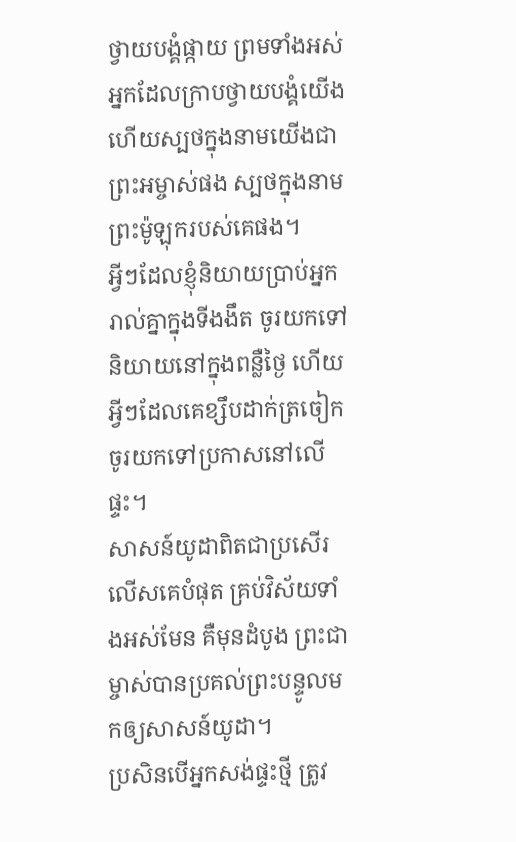ថ្វាយបង្គំផ្កាយ ព្រមទាំងអស់អ្នកដែលក្រាបថ្វាយបង្គំយើង ហើយស្បថក្នុងនាមយើងជាព្រះអម្ចាស់ផង ស្បថក្នុងនាមព្រះម៉ូឡុករបស់គេផង។
អ្វីៗដែលខ្ញុំនិយាយប្រាប់អ្នករាល់គ្នាក្នុងទីងងឹត ចូរយកទៅនិយាយនៅក្នុងពន្លឺថ្ងៃ ហើយអ្វីៗដែលគេខ្សឹបដាក់ត្រចៀក ចូរយកទៅប្រកាសនៅលើផ្ទះ។
សាសន៍យូដាពិតជាប្រសើរលើសគេបំផុត គ្រប់វិស័យទាំងអស់មែន គឺមុនដំបូង ព្រះជាម្ចាស់បានប្រគល់ព្រះបន្ទូលមកឲ្យសាសន៍យូដា។
ប្រសិនបើអ្នកសង់ផ្ទះថ្មី ត្រូវ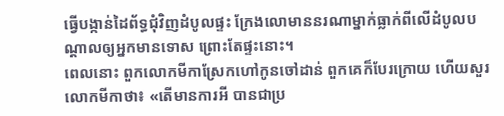ធ្វើបង្កាន់ដៃព័ទ្ធជុំវិញដំបូលផ្ទះ ក្រែងលោមាននរណាម្នាក់ធ្លាក់ពីលើដំបូលបណ្ដាលឲ្យអ្នកមានទោស ព្រោះតែផ្ទះនោះ។
ពេលនោះ ពួកលោកមីកាស្រែកហៅកូនចៅដាន់ ពួកគេក៏បែរក្រោយ ហើយសួរលោកមីកាថា៖ «តើមានការអី បានជាប្រ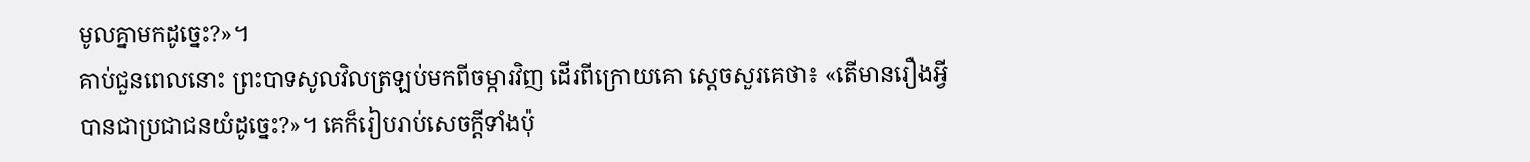មូលគ្នាមកដូច្នេះ?»។
គាប់ជួនពេលនោះ ព្រះបាទសូលវិលត្រឡប់មកពីចម្ការវិញ ដើរពីក្រោយគោ ស្ដេចសួរគេថា៖ «តើមានរឿងអ្វីបានជាប្រជាជនយំដូច្នេះ?»។ គេក៏រៀបរាប់សេចក្ដីទាំងប៉ុ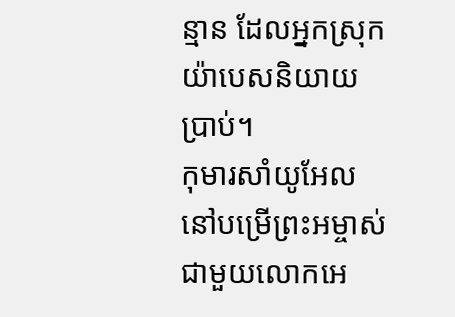ន្មាន ដែលអ្នកស្រុកយ៉ាបេសនិយាយប្រាប់។
កុមារសាំយូអែលនៅបម្រើព្រះអម្ចាស់ជាមួយលោកអេ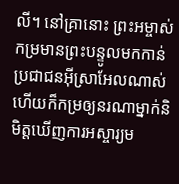លី។ នៅគ្រានោះ ព្រះអម្ចាស់កម្រមានព្រះបន្ទូលមកកាន់ប្រជាជនអ៊ីស្រាអែលណាស់ ហើយក៏កម្រឲ្យនរណាម្នាក់និមិត្តឃើញការអស្ចារ្យម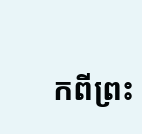កពីព្រះ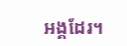អង្គដែរ។